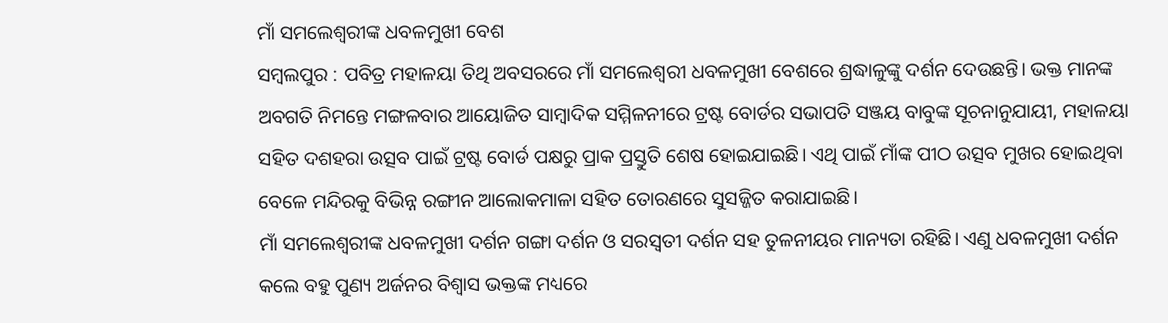ମାଁ ସମଲେଶ୍ୱରୀଙ୍କ ଧବଳମୁଖୀ ବେଶ
ସମ୍ବଲପୁର : ପବିତ୍ର ମହାଳୟା ତିଥି ଅବସରରେ ମାଁ ସମଲେଶ୍ୱରୀ ଧବଳମୁଖୀ ବେଶରେ ଶ୍ରଦ୍ଧାଳୁଙ୍କୁ ଦର୍ଶନ ଦେଉଛନ୍ତି। ଭକ୍ତ ମାନଙ୍କ ଅବଗତି ନିମନ୍ତେ ମଙ୍ଗଳବାର ଆୟୋଜିତ ସାମ୍ବାଦିକ ସମ୍ମିଳନୀରେ ଟ୍ରଷ୍ଟ ବୋର୍ଡର ସଭାପତି ସଞ୍ଜୟ ବାବୁଙ୍କ ସୂଚନାନୁଯାୟୀ, ମହାଳୟା ସହିତ ଦଶହରା ଉତ୍ସବ ପାଇଁ ଟ୍ରଷ୍ଟ ବୋର୍ଡ ପକ୍ଷରୁ ପ୍ରାକ ପ୍ରସ୍ତୁତି ଶେଷ ହୋଇଯାଇଛି। ଏଥି ପାଇଁ ମାଁଙ୍କ ପୀଠ ଉତ୍ସବ ମୁଖର ହୋଇଥିବା ବେଳେ ମନ୍ଦିରକୁ ବିଭିନ୍ନ ରଙ୍ଗୀନ ଆଲୋକମାଳା ସହିତ ତୋରଣରେ ସୁସଜ୍ଜିତ କରାଯାଇଛି।
ମାଁ ସମଲେଶ୍ୱରୀଙ୍କ ଧବଳମୁଖୀ ଦର୍ଶନ ଗଙ୍ଗା ଦର୍ଶନ ଓ ସରସ୍ୱତୀ ଦର୍ଶନ ସହ ତୁଳନୀୟର ମାନ୍ୟତା ରହିଛି। ଏଣୁ ଧବଳମୁଖୀ ଦର୍ଶନ କଲେ ବହୁ ପୁଣ୍ୟ ଅର୍ଜନର ବିଶ୍ୱାସ ଭକ୍ତଙ୍କ ମଧ୍ୟରେ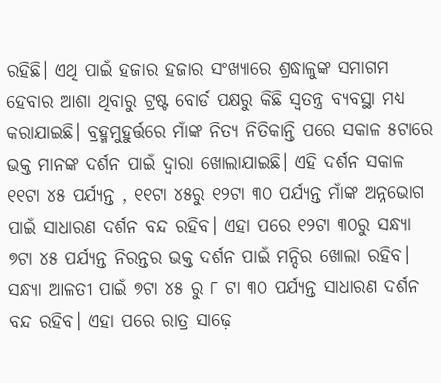ରହିଛି। ଏଥି ପାଇଁ ହଜାର ହଜାର ସଂଖ୍ୟାରେ ଶ୍ରଦ୍ଧାଳୁଙ୍କ ସମାଗମ ହେବାର ଆଶା ଥିବାରୁ ଟ୍ରଷ୍ଟ ବୋର୍ଡ ପକ୍ଷରୁ କିଛି ସ୍ୱତନ୍ତ୍ର ବ୍ୟବସ୍ଥା ମଧ୍ୟ କରାଯାଇଛି। ବ୍ରହ୍ମମୁହୁର୍ତ୍ତରେ ମାଁଙ୍କ ନିତ୍ୟ ନିତିକାନ୍ତି ପରେ ସକାଳ ୫ଟାରେ ଭକ୍ତ ମାନଙ୍କ ଦର୍ଶନ ପାଇଁ ଦ୍ୱାରା ଖୋଲାଯାଇଛି। ଏହି ଦର୍ଶନ ସକାଳ ୧୧ଟା ୪୫ ପର୍ଯ୍ୟନ୍ତ , ୧୧ଟା ୪୫ରୁ ୧୨ଟା ୩୦ ପର୍ଯ୍ୟନ୍ତ ମାଁଙ୍କ ଅନ୍ନଭୋଗ ପାଇଁ ସାଧାରଣ ଦର୍ଶନ ବନ୍ଦ ରହିବ। ଏହା ପରେ ୧୨ଟା ୩୦ରୁ ସନ୍ଧ୍ୟା ୭ଟା ୪୫ ପର୍ଯ୍ୟନ୍ତ ନିରନ୍ତର ଭକ୍ତ ଦର୍ଶନ ପାଇଁ ମନ୍ଦିର ଖୋଲା ରହିବ। ସନ୍ଧ୍ୟା ଆଳତୀ ପାଇଁ ୭ଟା ୪୫ ରୁ ୮ ଟା ୩୦ ପର୍ଯ୍ୟନ୍ତ ସାଧାରଣ ଦର୍ଶନ ବନ୍ଦ ରହିବ। ଏହା ପରେ ରାତ୍ର ସାଢ଼େ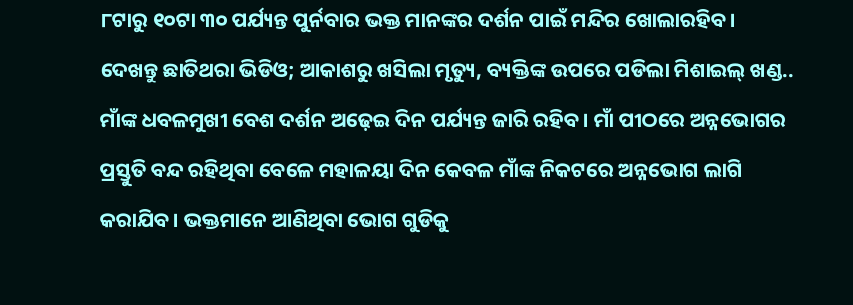୮ଟାରୁ ୧୦ଟା ୩୦ ପର୍ଯ୍ୟନ୍ତ ପୁର୍ନବାର ଭକ୍ତ ମାନଙ୍କର ଦର୍ଶନ ପାଇଁ ମନ୍ଦିର ଖୋଲାରହିବ।
ଦେଖନ୍ତୁ ଛାତିଥରା ଭିଡିଓ; ଆକାଶରୁ ଖସିଲା ମୃତ୍ୟୁ, ବ୍ୟକ୍ତିଙ୍କ ଉପରେ ପଡିଲା ମିଶାଇଲ୍ ଖଣ୍ଡ..
ମାଁଙ୍କ ଧବଳମୁଖୀ ବେଶ ଦର୍ଶନ ଅଢ଼େଇ ଦିନ ପର୍ଯ୍ୟନ୍ତ ଜାରି ରହିବ। ମାଁ ପୀଠରେ ଅନ୍ନଭୋଗର ପ୍ରସ୍ତୁତି ବନ୍ଦ ରହିଥିବା ବେଳେ ମହାଳୟା ଦିନ କେବଳ ମାଁଙ୍କ ନିକଟରେ ଅନ୍ନଭୋଗ ଲାଗି କରାଯିବ। ଭକ୍ତମାନେ ଆଣିଥିବା ଭୋଗ ଗୁଡିକୁ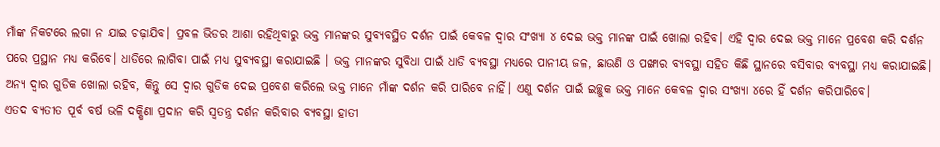ମାଁଙ୍କ ନିକଟରେ ଲଗା ନ ଯାଇ ଚଢ଼ାଯିବ। ପ୍ରବଳ ଭିଡର ଆଶା ରହିଥିବାରୁ ଭକ୍ତ ମାନଙ୍କର ସୁବ୍ୟବସ୍ଥିତ ଦର୍ଶନ ପାଇଁ କେବଳ ଦ୍ୱାର ସଂଖ୍ୟା ୪ ଦେଇ ଭକ୍ତ ମାନଙ୍କ ପାଇଁ ଖୋଲା ରହିବ। ଏହି ଦ୍ୱାର ଦେଇ ଭକ୍ତ ମାନେ ପ୍ରବେଶ କରି ଦର୍ଶନ ପରେ ପ୍ରସ୍ଥାନ ମଧ୍ୟ କରିବେ। ଧାଡିରେ ଲାଗିବା ପାଇଁ ମଧ୍ୟ ସୁବ୍ୟବସ୍ଥା କରାଯାଇଛି । ଭକ୍ତ ମାନଙ୍କର ସୁବିଧା ପାଇଁ ଧାଡି ବ୍ୟବସ୍ଥା ମଧ୍ୟରେ ପାନୀୟ ଜଳ, ଛାଉଣି ଓ ପଙ୍ଖାର ବ୍ୟବସ୍ଥା ସହିତ କିଛି ସ୍ଥାନରେ ବସିବାର ବ୍ୟବସ୍ଥା ମଧ୍ୟ କରାଯାଇଛି। ଅନ୍ୟ ଦ୍ୱାର ଗୁଡିକ ଖୋଲା ରହିବ, କିନ୍ତୁ ସେ ଦ୍ୱାର ଗୁଡିକ ଦେଇ ପ୍ରବେଶ କରିଲେ ଭକ୍ତ ମାନେ ମାଁଙ୍କ ଦର୍ଶନ କରି ପାରିବେ ନାହିଁ। ଏଣୁ ଦର୍ଶନ ପାଇଁ ଇଚ୍ଛୁକ ଭକ୍ତ ମାନେ କେବଳ ଦ୍ୱାର ସଂଖ୍ୟା ୪ରେ ହିଁ ଦର୍ଶନ କରିପାରିବେ।
ଏତଦ ବ୍ୟତୀତ ପୂର୍ବ ବର୍ଷ ଭଳି ଦକ୍ଷିଣା ପ୍ରଦାନ କରି ସ୍ୱତନ୍ତ୍ର ଦର୍ଶନ କରିବାର ବ୍ୟବସ୍ଥା ହାତୀ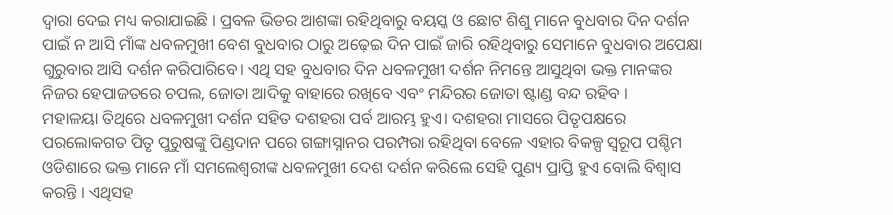ଦ୍ୱାରା ଦେଇ ମଧ୍ୟ କରାଯାଇଛି । ପ୍ରବଳ ଭିଡର ଆଶଙ୍କା ରହିଥିବାରୁ ବୟସ୍କ ଓ ଛୋଟ ଶିଶୁ ମାନେ ବୁଧବାର ଦିନ ଦର୍ଶନ ପାଇଁ ନ ଆସି ମାଁଙ୍କ ଧବଳମୁଖୀ ବେଶ ବୁଧବାର ଠାରୁ ଅଢ଼େଇ ଦିନ ପାଇଁ ଜାରି ରହିଥିବାରୁ ସେମାନେ ବୁଧବାର ଅପେକ୍ଷା ଗୁରୁବାର ଆସି ଦର୍ଶନ କରିପାରିବେ। ଏଥି ସହ ବୁଧବାର ଦିନ ଧବଳମୁଖୀ ଦର୍ଶନ ନିମନ୍ତେ ଆସୁଥିବା ଭକ୍ତ ମାନଙ୍କର ନିଜର ହେପାଜତରେ ଚପଲ, ଜୋତା ଆଦିକୁ ବାହାରେ ରଖିବେ ଏବଂ ମନ୍ଦିରର ଜୋତା ଷ୍ଟାଣ୍ଡ ବନ୍ଦ ରହିବ ।
ମହାଳୟା ତିଥିରେ ଧବଳମୁଖୀ ଦର୍ଶନ ସହିତ ଦଶହରା ପର୍ବ ଆରମ୍ଭ ହୁଏ। ଦଶହରା ମାସରେ ପିତୃପକ୍ଷରେ ପରଲୋକଗତ ପିତୃ ପୁରୁଷଙ୍କୁ ପିଣ୍ଡଦାନ ପରେ ଗଙ୍ଗାସ୍ନାନର ପରମ୍ପରା ରହିଥିବା ବେଳେ ଏହାର ବିକଳ୍ପ ସ୍ୱରୂପ ପଶ୍ଚିମ ଓଡିଶାରେ ଭକ୍ତ ମାନେ ମାଁ ସମଲେଶ୍ୱରୀଙ୍କ ଧବଳମୁଖୀ ଦେଶ ଦର୍ଶନ କରିଲେ ସେହି ପୁଣ୍ୟ ପ୍ରାପ୍ତି ହୁଏ ବୋଲି ବିଶ୍ୱାସ କରନ୍ତି । ଏଥିସହ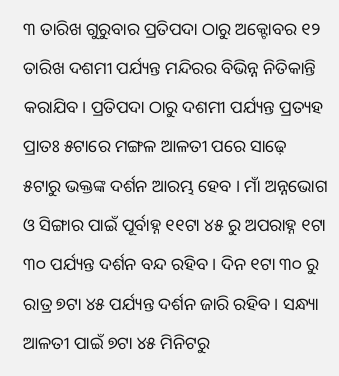୩ ତାରିଖ ଗୁରୁବାର ପ୍ରତିପଦା ଠାରୁ ଅକ୍ଟୋବର ୧୨ ତାରିଖ ଦଶମୀ ପର୍ଯ୍ୟନ୍ତ ମନ୍ଦିରର ବିଭିନ୍ନ ନିତିକାନ୍ତି କରାଯିବ। ପ୍ରତିପଦା ଠାରୁ ଦଶମୀ ପର୍ଯ୍ୟନ୍ତ ପ୍ରତ୍ୟହ ପ୍ରାତଃ ୫ଟାରେ ମଙ୍ଗଳ ଆଳତୀ ପରେ ସାଢ଼େ ୫ଟାରୁ ଭକ୍ତଙ୍କ ଦର୍ଶନ ଆରମ୍ଭ ହେବ । ମାଁ ଅନ୍ନଭୋଗ ଓ ସିଙ୍ଗାର ପାଇଁ ପୂର୍ବାହ୍ନ ୧୧ଟା ୪୫ ରୁ ଅପରାହ୍ନ ୧ଟା ୩୦ ପର୍ଯ୍ୟନ୍ତ ଦର୍ଶନ ବନ୍ଦ ରହିବ । ଦିନ ୧ଟା ୩୦ ରୁ ରାତ୍ର ୭ଟା ୪୫ ପର୍ଯ୍ୟନ୍ତ ଦର୍ଶନ ଜାରି ରହିବ। ସନ୍ଧ୍ୟା ଆଳତୀ ପାଇଁ ୭ଟା ୪୫ ମିନିଟରୁ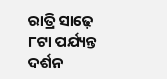ରାତ୍ରି ସାଢ଼େ ୮ଟା ପର୍ଯ୍ୟନ୍ତ ଦର୍ଶନ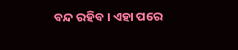ବନ୍ଦ ରହିବ । ଏହା ପରେ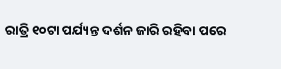ରାତ୍ରି ୧୦ଟା ପର୍ଯ୍ୟନ୍ତ ଦର୍ଶନ ଜାରି ରହିବା ପରେ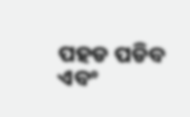ପହଡ ପଡିବ ଏବଂ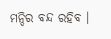ମନ୍ଦିର ବନ୍ଦ ରହିବ ।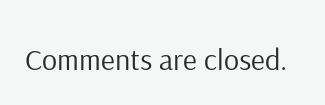Comments are closed.